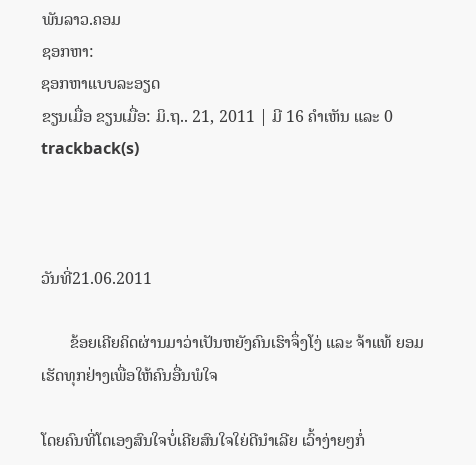ພັນລາວ.ຄອມ
ຊອກຫາ:
ຊອກຫາແບບລະອຽດ
ຂຽນເມື່ອ ຂຽນເມື່ອ: ມິ.ຖ.. 21, 2011 | ມີ 16 ຄຳເຫັນ ແລະ 0 trackback(s)



ວັນທີ່21.06.2011

       ຂ້ອຍເຄີຍຄິດຜ່ານມາວ່າເປັນຫຍັງຄົນເຮົາຈຶ່ງໂງ່ ແລະ ຈ້າແທ້ ຍອມເຮັດທຸກຢ່າງເພື່ອໃຫ້ຄົນອື່ນພໍໃຈ

ໂດຍຄົນທີ່ໂຕເອງສົນໃຈບໍ່ເຄີຍສົນໃຈໃຍ່ດີນຳເລີຍ ເວົ້າງ່າຍໆກໍ່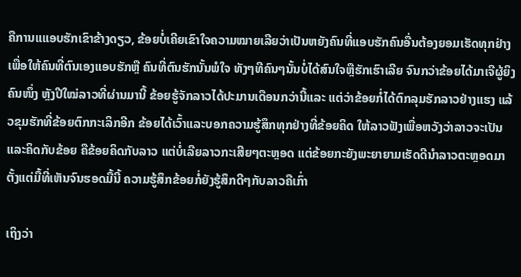ຄືການແແອບຮັກເຂົາຂ້າງດຽວ, ຂ້ອຍບໍ່ເຄີຍເຂົາໃຈຄວາມໝາຍເລີຍວ່າເປັນຫຍັງຄົນທີ່ແອບຮັກຄົນອື່ນຕ້ອງຍອມເຮັດທຸກຢ່າງເພື່ອໃຫ້ຄົນທີ່ຕົນເອງແອບຮັກຫຼື ຄົນທີ່ຕົນຮັກນັ້ນພໍໃຈ ທັງໆທີຄົນໆນັ້ນບໍ່ໄດ້ສົນໃຈຫຼືຮັກເຮົາເລີຍ ຈົນກວ່າຂ້ອຍໄດ້ມາເຈີຜູ້ຍິງຄົນໜຶ່ງ ຫຼັງປີໃໝ່ລາວທີ່ຜ່ານມານີ້ ຂ້ອຍຮູ້ຈັກລາວໄດ້ປະມານເດືອນກວ່ານີ້ແລະ ແຕ່ວ່າຂ້ອຍກໍ່ໄດ້ຕົກລຸມຮັກລາວຢ່າງແຮງ ແລ້ວຂຸມຮັກທີ່ຂ້ອຍຕົກກະເລິກອີກ ຂ້ອຍໄດ້ເວົ້າແລະບອກຄວາມຮູ້ສຶກທຸກຢ່າງທີ່ຂ້ອຍຄິດ ໃຫ້ລາວຟັງເພື່ອຫວັງວ່າລາວຈະເປັນແລະຄິດກັບຂ້ອຍ ຄືຂ້ອຍຄິດກັບລາວ ແຕ່ບໍ່ເລີຍລາວກະເສີຍໆຕະຫຼອດ ແຕ່ຂ້ອຍກະຍັງພະຍາຍາມເຮັດດີນຳລາວຕະຫຼອດມາຕັ້ງແຕ່ມື້ທີ່ເຫັນຈົນຮອດມື້ນີ້ ຄວາມຮູ້ສຶກຂ້ອຍກໍ່ຍັງຮູ້ສຶກດີໆກັບລາວຄືເກົ່າ

ເຖິງວ່າ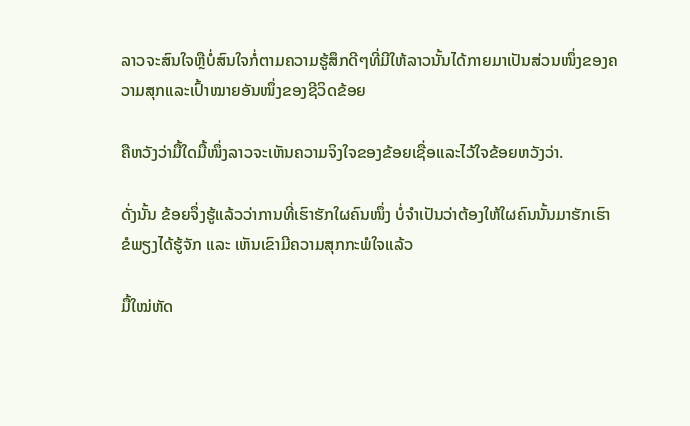ລາວຈະສົນໃຈຫຼືບໍ່ສົນໃຈກໍ່ຕາມຄວາມຮູ້ສຶກດີໆທີ່ມີໃຫ້ລາວນັ້ນໄດ້ກາຍມາເປັນສ່ວນໜຶ່ງຂອງຄວາມສຸກແລະເປົ້າໝາຍອັນໜຶ່ງຂອງຊີວິດຂ້ອຍ

ຄືຫວັງວ່າມື້ໃດມື້ໜຶ່ງລາວຈະເຫັນຄວາມຈິງໃຈຂອງຂ້ອຍເຊື່ອແລະໄວ້ໃຈຂ້ອຍຫວັງວ່າ.

ດັ່ງນັ້ນ ຂ້ອຍຈຶ່ງຮູ້ແລ້ວວ່າການທີ່ເຮົາຮັກໃຜຄົນໜຶ່ງ ບໍ່ຈຳເປັນວ່າຕ້ອງໃຫ້ໃຜຄົນນັ້ນມາຮັກເຮົາ ຂໍພຽງໄດ້ຮູ້ຈັກ ແລະ ເຫັນເຂົາມີຄວາມສຸກກະພໍໃຈແລ້ວ

ມື້ໃໝ່ຫັດ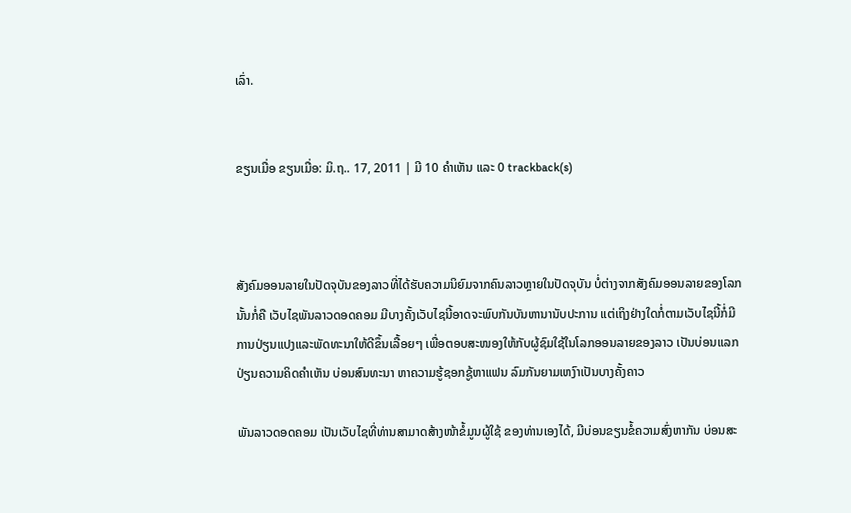ເລົ່າ.


ຂຽນເມື່ອ ຂຽນເມື່ອ: ມິ.ຖ.. 17, 2011 | ມີ 10 ຄຳເຫັນ ແລະ 0 trackback(s)



ສັງຄົມອອນລາຍໃນປັດຈຸບັນຂອງລາວທີ່ໄດ້ຮັບຄວາມນິຍົມຈາກຄົນລາວຫຼາຍໃນປັດຈຸບັນ ບໍ່ຕ່າງຈາກສັງຄົມອອນລາຍຂອງໂລກ ນັ້ນກໍ່ຄື ເວັບໄຊພັນລາວດອດຄອມ ມີບາງຄັ້ງເວັບໄຊນີ້ອາດຈະພົບກັນບັນຫານານັບປະການ ແຕ່ເຖິງຢ່າງໃດກໍ່ຕາມເວັບໄຊນີ້ກໍ່ມີການປ່ຽນແປງແລະພັດທະນາໃຫ້ດີຂຶ້ນເລື້ອຍໆ ເພື່ອຕອບສະໜອງໃຫ້ກັບຜູ້ຊົມໃຊ້ໃນໂລກອອນລາຍຂອງລາວ ເປັນບ່ອນແລກປ່ຽນຄວາມຄິດຄຳເຫັນ ບ່ອນສົນທະນາ ຫາຄວາມຮູ້ຊອກຊູ້ຫາແຟນ ລົມກັນຍາມເຫງົາເປັນບາງຄັ້ງຄາວ

ພັນລາວດອດຄອມ ເປັນເວັບໄຊທີ່ທ່ານສາມາດສ້າງໜ້າຂໍ້ມູນຜູ້ໃຊ້ ຂອງທ່ານເອງໄດ້, ມີບ່ອນຂຽນຂໍ້ຄວາມສົ່ງຫາກັນ ບ່ອນສະ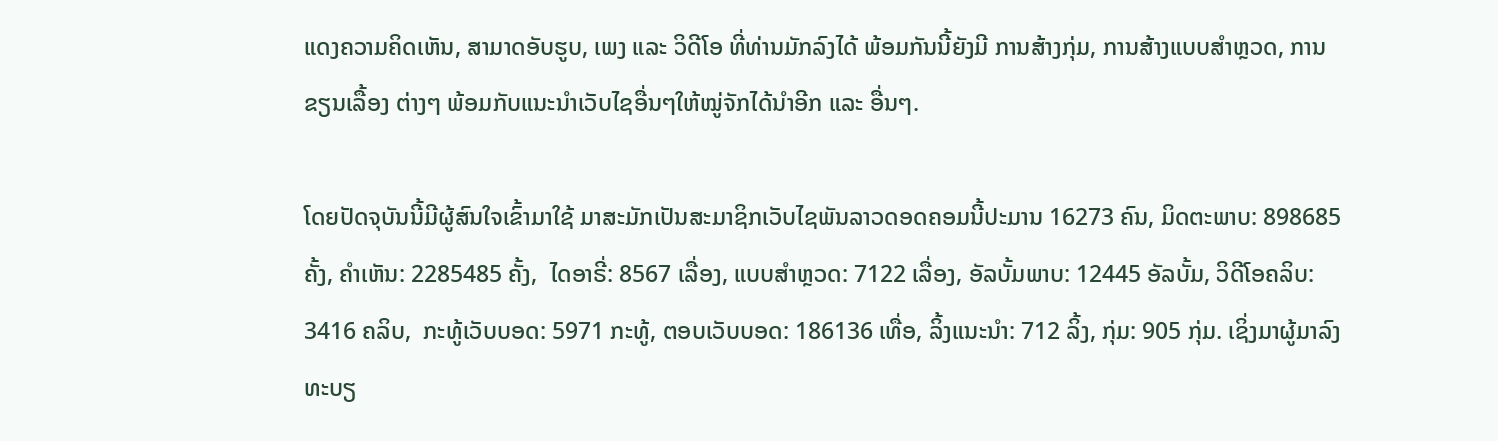ແດງຄວາມຄິດເຫັນ, ສາມາດອັບຮູບ, ເພງ ແລະ ວິດີໂອ ທີ່ທ່ານມັກລົງໄດ້ ພ້ອມກັນນີ້ຍັງມີ ການສ້າງກຸ່ມ, ການສ້າງແບບສຳຫຼວດ, ການຂຽນເລື້ອງ ຕ່າງໆ ພ້ອມກັບແນະນຳເວັບໄຊອື່ນໆໃຫ້ໝູ່ຈັກໄດ້ນຳອີກ ແລະ ອື່ນໆ.

ໂດຍປັດຈຸບັນນີ້ມີຜູ້ສົນໃຈເຂົ້າມາໃຊ້ ມາສະມັກເປັນສະມາຊິກເວັບໄຊພັນລາວດອດຄອມນີ້ປະມານ 16273 ຄົນ, ມິດຕະພາບ: 898685 ຄັ້ງ, ຄຳເຫັນ: 2285485 ຄັ້ງ,  ໄດອາຣີ່: 8567 ເລື່ອງ, ແບບສຳຫຼວດ: 7122 ເລື່ອງ, ອັລບັ້ມພາບ: 12445 ອັລບັ້ມ, ວິດີໂອຄລິບ: 3416 ຄລິບ,  ກະທູ້ເວັບບອດ: 5971 ກະທູ້, ຕອບເວັບບອດ: 186136 ເທື່ອ, ລິ້ງແນະນຳ: 712 ລິ້ງ, ກຸ່ມ: 905 ກຸ່ມ. ເຊິ່ງມາຜູ້ມາລົງທະບຽ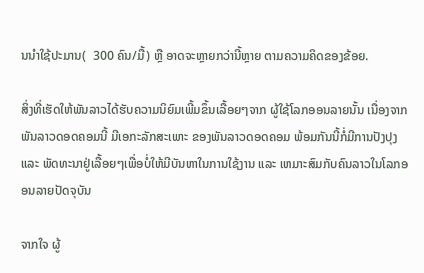ນນຳໃຊ້ປະມານ(  300 ຄົນ/ມື້) ຫຼື ອາດຈະຫຼາຍກວ່ານີ້ຫຼາຍ ຕາມຄວາມຄິດຂອງຂ້ອຍ.

ສິ່ງທີ່ເຮັດໃຫ້ພັນລາວໄດ້ຮັບຄວາມນິຍົມເພີ້ມຂຶ້ນເລື້ອຍໆຈາກ ຜູ້ໃຊ້ໂລກອອນລາຍນັ້ນ ເນື່ອງຈາກພັນລາວດອດຄອມນີ້ ມີເອກະລັກສະເພາະ ຂອງພັນລາວດອດຄອມ ພ້ອມກັນນີ້ກໍ່ມີການປັງປຸງ ແລະ ພັດທະນາຢູ່ເລື້ອຍໆເພື່ອບໍ່ໃຫ້ມີບັນຫາໃນການໃຊ້ງານ ແລະ ເຫມາະສົມກັບຄົນລາວໃນໂລກອອນລາຍປັດຈຸບັນ

ຈາກໃຈ ຜູ້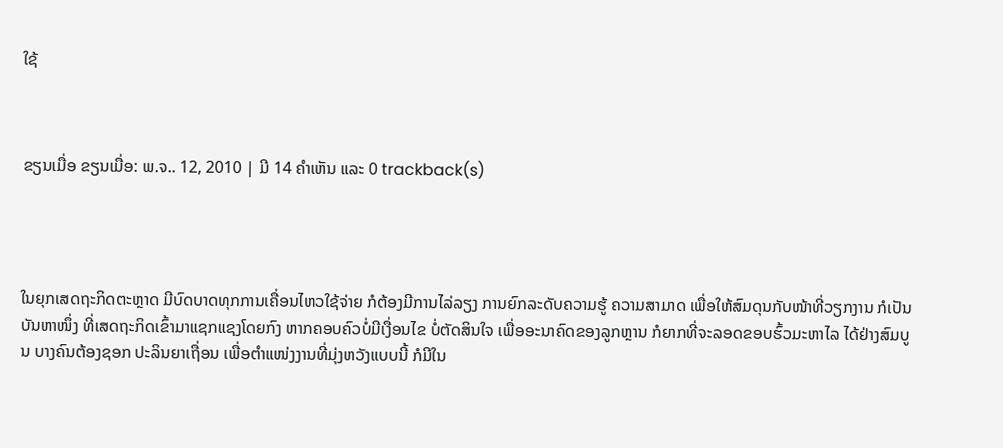ໃຊ້



ຂຽນເມື່ອ ຂຽນເມື່ອ: ພ.ຈ.. 12, 2010 | ມີ 14 ຄຳເຫັນ ແລະ 0 trackback(s)




ໃນຍຸກເສດຖະກິດຕະຫຼາດ ມີບົດບາດທຸກການເຄື່ອນໄຫວໃຊ້ຈ່າຍ ກໍຕ້ອງມີການໄລ່ລຽງ ການຍົກລະດັບຄວາມຮູ້ ຄວາມສາມາດ ເພື່ອໃຫ້ສົມດຸນກັບໜ້າທີ່ວຽກງານ ກໍເປັນບັນຫາໜຶ່ງ ທີ່ເສດຖະກິດເຂົ້າມາແຊກແຊງໂດຍກົງ ຫາກຄອບຄົວບໍ່ມີເງື່ອນໄຂ ບໍ່ຕັດສິນໃຈ ເພື່ອອະນາຄົດຂອງລູກຫຼານ ກໍຍາກທີ່ຈະລອດຂອບຮົ້ວມະຫາໄລ ໄດ້ຢ່າງສົມບູນ ບາງຄົນຕ້ອງຊອກ ປະລິນຍາເຖື່ອນ ເພື່ອຕຳແໜ່ງງານທີ່ມຸ່ງຫວັງແບບນີ້ ກໍມີໃນ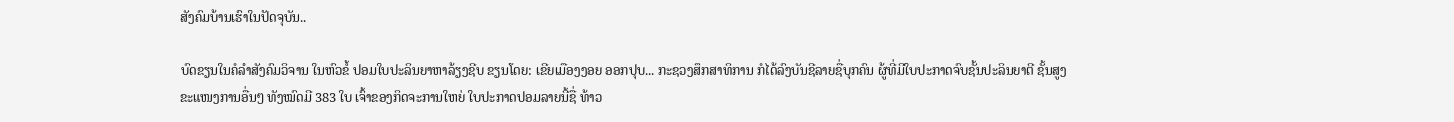ສັງຄົມບ້ານເຮົາໃນປັດຈຸບັນ..

ບົດຂຽນໃນຄໍລຳສັງຄົມວິຈານ ໃນຫົວຂໍ້ ປອມໃບປະລິນຍາຫາລ້ຽງຊີບ ຂຽນໂດຍ: ເຂີຍເມືອງງອຍ ອອກປຸບ... ກະຊວງສຶກສາທິການ ກໍໄດ້ລົງບັນຊີລາຍຊື່ບຸກຄົນ ຜູ້ທີ່ມີໃບປະກາດຈົບຊັ້ນປະລິນຍາຕີ ຊັ້ນສູງ ຂະແໜງການອື່ນໆ ທັງໝົດມີ 383 ໃບ ເຈົ້າຂອງກິດຈະການໃຫຍ່ ໃບປະກາດປອມລາຍນີ້ຊື່ ທ້າວ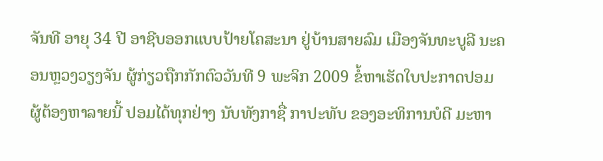ຈັນທີ ອາຍຸ 34 ປີ ອາຊີບອອກແບບປ້າຍໂຄສະນາ ຢູ່ບ້ານສາຍລົມ ເມືອງຈັນທະບູລີ ນະຄອນຫຼວງວຽງຈັນ ຜູ້ກ່ຽວຖືກກັກຕົວວັນທີ 9 ພະຈິກ 2009 ຂໍ້ຫາເຮັດໃບປະກາດປອມ ຜູ້ຕ້ອງຫາລາຍນີ້ ປອມໄດ້ທຸກຢ່າງ ນັບທັງກາຊື່ ກາປະທັບ ຂອງອະທິການບໍດີ ມະຫາ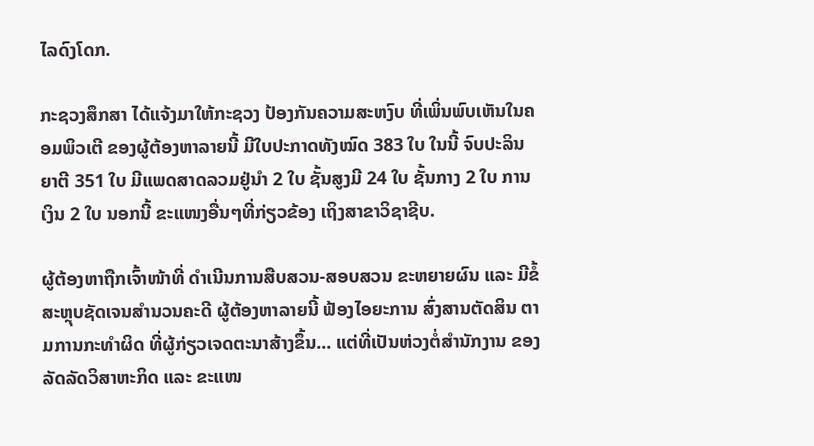ໄລດົງໂດກ.

ກະຊວງສຶກສາ ໄດ້ແຈ້ງມາໃຫ້ກະຊວງ ປ້ອງກັນຄວາມສະຫງົບ ທີ່ເພິ່ນພົບເຫັນໃນຄອມພິວເຕີ ຂອງຜູ້ຕ້ອງຫາລາຍນີ້ ມີໃບປະກາດທັງໝົດ 383 ໃບ ໃນນີ້ ຈົບປະລິນຍາຕີ 351 ໃບ ມີແພດສາດລວມຢູ່ນຳ 2 ໃບ ຊັ້ນສູງມີ 24 ໃບ ຊັ້ນກາງ 2 ໃບ ການເງິນ 2 ໃບ ນອກນີ້ ຂະແໜງອື່ນໆທີ່ກ່ຽວຂ້ອງ ເຖິງສາຂາວິຊາຊີບ.

ຜູ້ຕ້ອງຫາຖືກເຈົ້າໜ້າທີ່ ດຳເນີນການສືບສວນ-ສອບສວນ ຂະຫຍາຍຜົນ ແລະ ມີຂໍ້ສະຫຼຸບຊັດເຈນສຳນວນຄະດີ ຜູ້ຕ້ອງຫາລາຍນີ້ ຟ້ອງໄອຍະການ ສົ່ງສານຕັດສິນ ຕາມການກະທຳຜິດ ທີ່ຜູ້ກ່ຽວເຈດຕະນາສ້າງຂຶ້ນ... ແຕ່ທີ່ເປັນຫ່ວງຕໍ່ສຳນັກງານ ຂອງລັດລັດວິສາຫະກິດ ແລະ ຂະແໜ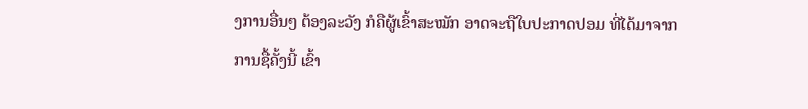ງການອື່ນໆ ຕ້ອງລະວັງ ກໍຄືຜູ້ເຂົ້າສະໝັກ ອາດຈະຖືໃບປະກາດປອມ ທີ່ໄດ້ມາຈາກການຊື້ຄັ້ງນີ້ ເຂົ້າ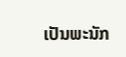ເປັນພະນັກ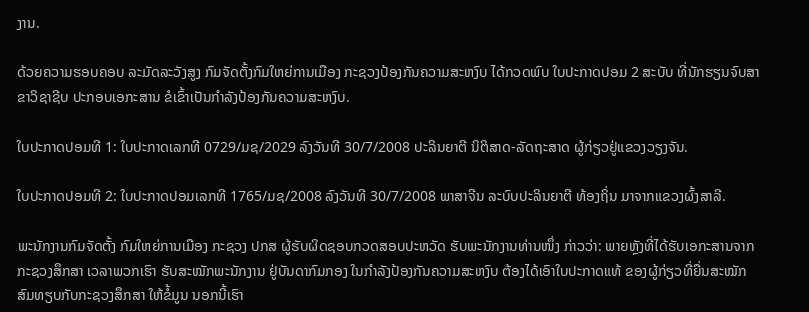ງານ.

ດ້ວຍຄວາມຮອບຄອບ ລະມັດລະວັງສູງ ກົມຈັດຕັ້ງກົມໃຫຍ່ການເມືອງ ກະຊວງປ້ອງກັນຄວາມສະຫງົບ ໄດ້ກວດພົບ ໃບປະກາດປອມ 2 ສະບັບ ທີ່ນັກຮຽນຈົບສາຂາວິຊາຊີບ ປະກອບເອກະສານ ຂໍເຂົ້າເປັນກຳລັງປ້ອງກັນຄວາມສະຫງົບ.

ໃບປະກາດປອມທີ 1: ໃບປະກາດເລກທີ 0729/ມຊ/2029 ລົງວັນທີ 30/7/2008 ປະລິນຍາຕີ ນິຕິສາດ-ລັດຖະສາດ ຜູ້ກ່ຽວຢູ່ແຂວງວຽງຈັນ.

ໃບປະກາດປອມທີ 2: ໃບປະກາດປອມເລກທີ 1765/ມຊ/2008 ລົງວັນທີ 30/7/2008 ພາສາຈີນ ລະບົບປະລິນຍາຕີ ທ້ອງຖິ່ນ ມາຈາກແຂວງຜົ້ງສາລີ.

ພະນັກງານກົມຈັດຕັ້ງ ກົມໃຫຍ່ການເມືອງ ກະຊວງ ປກສ ຜູ້ຮັບຜິດຊອບກວດສອບປະຫວັດ ຮັບພະນັກງານທ່ານໜຶ່ງ ກ່າວວ່າ: ພາຍຫຼັງທີ່ໄດ້ຮັບເອກະສານຈາກ ກະຊວງສຶກສາ ເວລາພວກເຮົາ ຮັບສະໝັກພະນັກງານ ຢູ່ບັນດາກົມກອງ ໃນກຳລັງປ້ອງກັນຄວາມສະຫງົບ ຕ້ອງໄດ້ເອົາໃບປະກາດແທ້ ຂອງຜູ້ກ່ຽວທີ່ຍື່ນສະໝັກ ສົມທຽບກັບກະຊວງສຶກສາ ໃຫ້ຂໍ້ມູນ ນອກນີ້ເຮົາ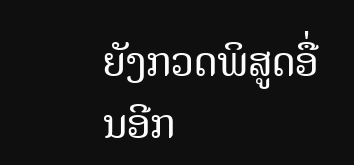ຍັງກວດພິສູດອື່ນອີກ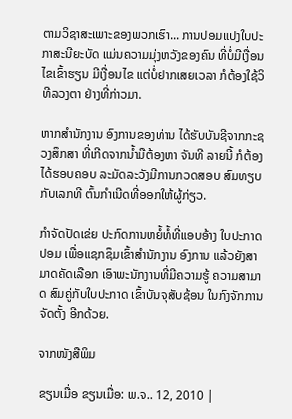ຕາມວິຊາສະເພາະຂອງພວກເຮົາ... ການປອມແປງໃບປະກາສະນີຍະບັດ ແມ່ນຄວາມມຸ່ງຫວັງຂອງຄົນ ທີ່ບໍ່ມີເງື່ອນໄຂເຂົ້າຮຽນ ມີເງື່ອນໄຂ ແຕ່ບໍ່ຢາກເສຍເວລາ ກໍຕ້ອງໃຊ້ວິທີລວງຕາ ຢ່າງທີ່ກ່າວມາ.

ຫາກສຳນັກງານ ອົງການຂອງທ່ານ ໄດ້ຮັບບັນຊີຈາກກະຊວງສຶກສາ ທີ່ເກີດຈາກນ້ຳມືຕ້ອງຫາ ຈັນທີ ລາຍນີ້ ກໍຕ້ອງໄດ້ຮອບຄອບ ລະມັດລະວັງມີການກວດສອບ ສົມທຽບກັບເລກທີ ຕົ້ນກຳເນີດທີ່ອອກໃຫ້ຜູ້ກ່ຽວ.

ກຳຈັດປັດເຂ່ຍ ປະກົດການຫຍໍ້ທໍ້ທີ່ແອບອ້າງ ໃບປະກາດປອມ ເພື່ອແຊກຊຶມເຂົ້າສຳນັກງານ ອົງການ ແລ້ວຍັງສາມາດຄັດເລືອກ ເອົາພະນັກງານທີ່ມີຄວາມຮູ້ ຄວາມສາມາດ ສົມຄູ່ກັບໃບປະກາດ ເຂົ້າບັນຈຸສັບຊ້ອນ ໃນກົງຈັກການຈັດຕັ້ງ ອີກດ້ວຍ.

ຈາກໜັງສືພິມ

ຂຽນເມື່ອ ຂຽນເມື່ອ: ພ.ຈ.. 12, 2010 |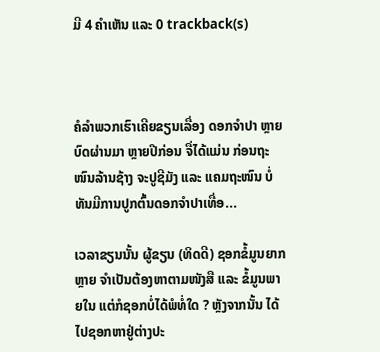ມີ 4 ຄຳເຫັນ ແລະ 0 trackback(s)



ຄໍລຳພວກເຮົາເຄີຍຂຽນເລື່ອງ ດອກຈຳປາ ຫຼາຍບົດຜ່ານມາ ຫຼາຍປີກ່ອນ ຈື່ໄດ້ແມ່ນ ກ່ອນຖະໜົນລ້ານຊ້າງ ຈະປູຊີມັງ ແລະ ແຄມຖະໜົນ ບໍ່ທັນມີການປູກຕົ້ນດອກຈຳປາເທື່ອ...

ເວລາຂຽນນັ້ນ ຜູ້ຂຽນ (ທິດດີ) ຊອກຂໍ້ມູນຍາກຫຼາຍ ຈຳເປັນຕ້ອງຫາຕາມໜັງສື ແລະ ຂໍ້ມູນພາຍໃນ ແຕ່ກໍຊອກບໍ່ໄດ້ພໍທໍ່ໃດ ? ຫຼັງຈາກນັ້ນ ໄດ້ໄປຊອກຫາຢູ່ຕ່າງປະ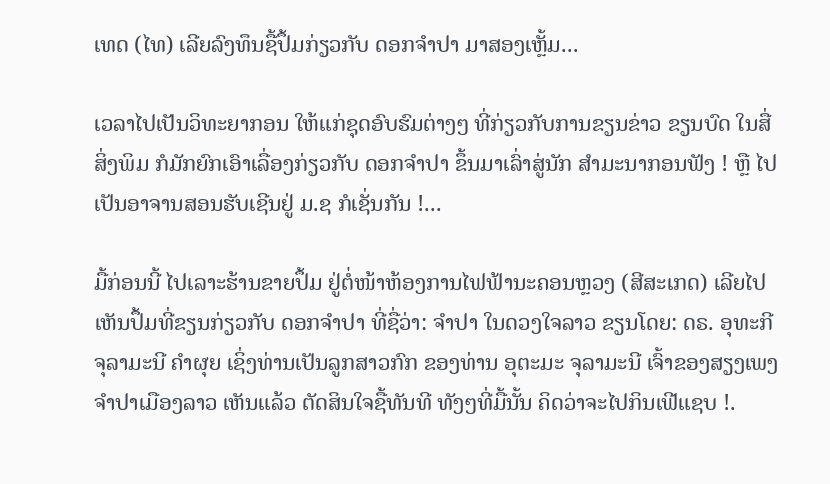ເທດ (ໄທ) ເລີຍລົງທຶນຊື້ປຶ້ມກ່ຽວກັບ ດອກຈຳປາ ມາສອງເຫຼັ້ມ...

ເວລາໄປເປັນວິທະຍາກອນ ໃຫ້ແກ່ຊຸດອົບຮົມຕ່າງໆ ທີ່ກ່ຽວກັບການຂຽນຂ່າວ ຂຽນບົດ ໃນສື່ສິ່ງພິມ ກໍມັກຍົກເອົາເລື່ອງກ່ຽວກັບ ດອກຈຳປາ ຂຶ້ນມາເລົ່າສູ່ນັກ ສຳມະນາກອນຟັງ ! ຫຼື ໄປເປັນອາຈານສອນຮັບເຊີນຢູ່ ມ.ຊ ກໍເຊັ່ນກັນ !...

ມື້ກ່ອນນີ້ ໄປເລາະຮ້ານຂາຍປຶ້ມ ຢູ່ຕໍ່ໜ້າຫ້ອງການໄຟຟ້ານະຄອນຫຼວງ (ສີສະເກດ) ເລີຍໄປເຫັນປຶ້ມທີ່ຂຽນກ່ຽວກັບ ດອກຈຳປາ ທີ່ຊື່ວ່າ: ຈຳປາ ໃນດວງໃຈລາວ ຂຽນໂດຍ: ດຣ. ອຸທະກີ ຈຸລາມະນີ ຄຳຜຸຍ ເຊິ່ງທ່ານເປັນລູກສາວກົກ ຂອງທ່ານ ອຸຕະມະ ຈຸລາມະນີ ເຈົ້າຂອງສຽງເພງ ຈຳປາເມືອງລາວ ເຫັນແລ້ວ ຕັດສິນໃຈຊື້ທັນທີ ທັງໆທີ່ມື້ນັ້ນ ຄິດວ່າຈະໄປກິນເຟີແຊບ !.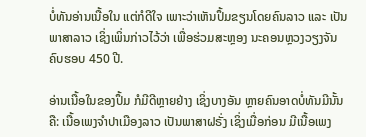ບໍ່ທັນອ່ານເນື້ອໃນ ແຕ່ກໍດີໃຈ ເພາະວ່າເຫັນປຶ້ມຂຽນໂດຍຄົນລາວ ແລະ ເປັນພາສາລາວ ເຊິ່ງເພິ່ນກ່າວໄວ້ວ່າ ເພື່ອຮ່ວມສະຫຼອງ ນະຄອນຫຼວງວຽງຈັນ ຄົບຮອບ 450 ປີ.

ອ່ານເນື້ອໃນຂອງປຶ້ມ ກໍມີດີຫຼາຍຢ່າງ ເຊິ່ງບາງອັນ ຫຼາຍຄົນອາດບໍ່ທັນມີນັ້ນຄື: ເນື້ອເພງຈຳປາເມືອງລາວ ເປັນພາສາຝຣັ່ງ ເຊິ່ງເມື່ອກ່ອນ ມີເນື້ອເພງ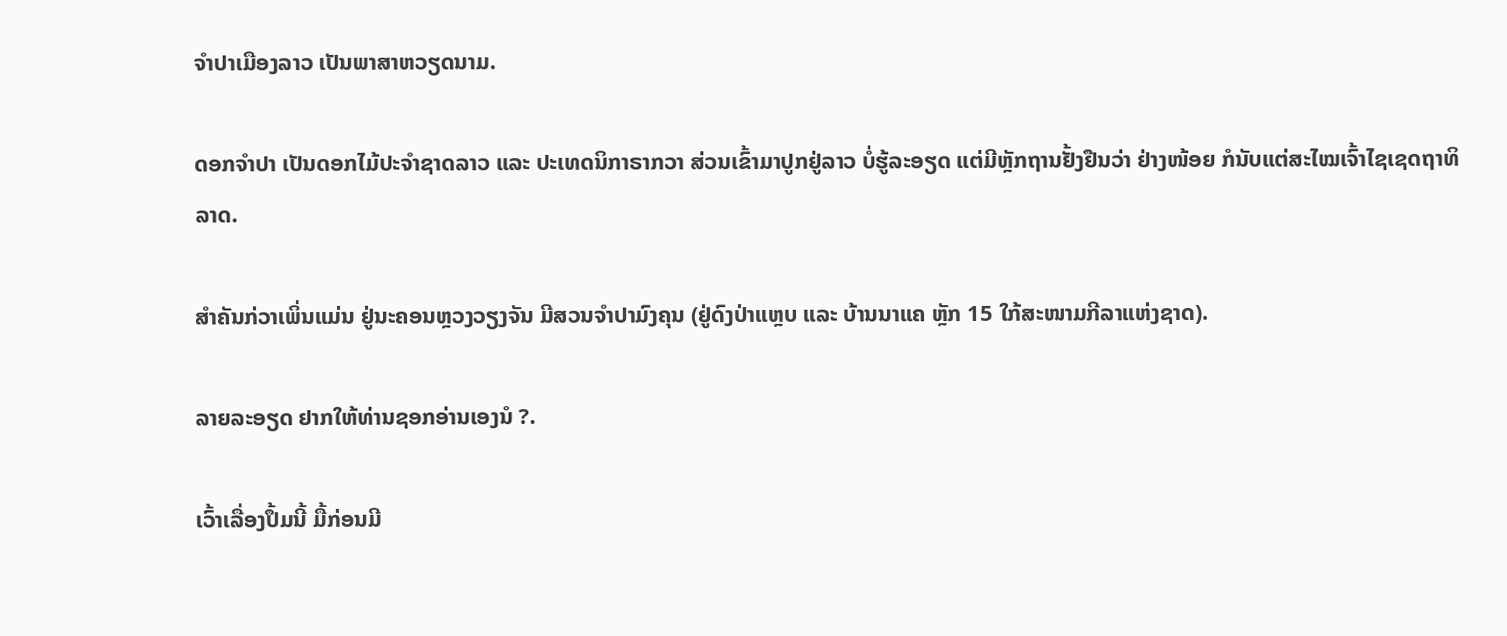ຈຳປາເມືອງລາວ ເປັນພາສາຫວຽດນາມ.

ດອກຈຳປາ ເປັນດອກໄມ້ປະຈຳຊາດລາວ ແລະ ປະເທດນິກາຣາກວາ ສ່ວນເຂົ້າມາປູກຢູ່ລາວ ບໍ່ຮູ້ລະອຽດ ແຕ່ມີຫຼັກຖານຢັ້ງຢືນວ່າ ຢ່າງໜ້ອຍ ກໍນັບແຕ່ສະໄໝເຈົ້າໄຊເຊດຖາທິລາດ.

ສຳຄັນກ່ວາເພິ່ນແມ່ນ ຢູ່ນະຄອນຫຼວງວຽງຈັນ ມີສວນຈຳປາມົງຄຸນ (ຢູ່ດົງປ່າແຫຼບ ແລະ ບ້ານນາແຄ ຫຼັກ 15 ໃກ້ສະໜາມກີລາແຫ່ງຊາດ).

ລາຍລະອຽດ ຢາກໃຫ້ທ່ານຊອກອ່ານເອງນໍ ?.

ເວົ້າເລື່ອງປຶ້ມນີ້ ມື້ກ່ອນມີ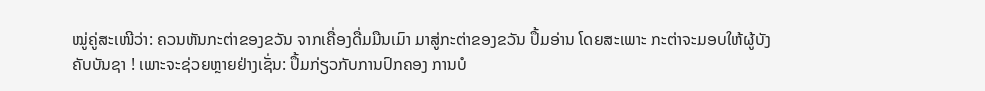ໝູ່ຄູ່ສະເໜີວ່າ: ຄວນຫັນກະຕ່າຂອງຂວັນ ຈາກເຄື່ອງດື່ມມືນເມົາ ມາສູ່ກະຕ່າຂອງຂວັນ ປຶ້ມອ່ານ ໂດຍສະເພາະ ກະຕ່າຈະມອບໃຫ້ຜູ້ບັງຄັບບັນຊາ ! ເພາະຈະຊ່ວຍຫຼາຍຢ່າງເຊັ່ນ: ປຶ້ມກ່ຽວກັບການປົກຄອງ ການບໍ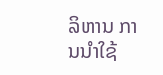ລິຫານ ການນຳໃຊ້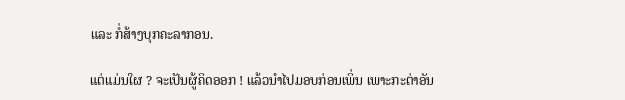ແລະ ກໍ່ສ້າງບຸກຄະລາກອນ.

ແຕ່ແມ່ນໃຜ ? ຈະເປັນຜູ້ຄິດອອກ ! ແລ້ວນຳໄປມອບກ່ອນເພິ່ນ ເພາະກະຕ່າອັນ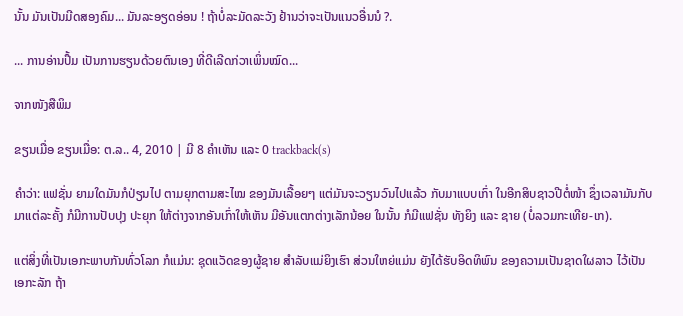ນັ້ນ ມັນເປັນມີດສອງຄົມ... ມັນລະອຽດອ່ອນ ! ຖ້າບໍ່ລະມັດລະວັງ ຢ້ານວ່າຈະເປັນແນວອື່ນນໍ ?.

... ການອ່ານປຶ້ມ ເປັນການຮຽນດ້ວຍຕົນເອງ ທີ່ດີເລີດກ່ວາເພິ່ນໝົດ...

ຈາກໜັງສືພິມ

ຂຽນເມື່ອ ຂຽນເມື່ອ: ຕ.ລ.. 4, 2010 | ມີ 8 ຄຳເຫັນ ແລະ 0 trackback(s)

ຄຳວ່າ: ແຟຊັ່ນ ຍາມໃດມັນກໍປ່ຽນໄປ ຕາມຍຸກຕາມສະໄໝ ຂອງມັນເລື້ອຍໆ ແຕ່ມັນຈະວຽນວົນໄປແລ້ວ ກັບມາແບບເກົ່າ ໃນອີກສິບຊາວປີຕໍ່ໜ້າ ຊຶ່ງເວລາມັນກັບມາແຕ່ລະຄັ້ງ ກໍມີການປັບປຸງ ປະຍຸກ ໃຫ້ຕ່າງຈາກອັນເກົ່າໃຫ້ເຫັນ ມີອັນແຕກຕ່າງເລັກນ້ອຍ ໃນນັ້ນ ກໍມີແຟຊັ່ນ ທັງຍິງ ແລະ ຊາຍ (ບໍ່ລວມກະເທີຍ-ເກ).

ແຕ່ສິ່ງທີ່ເປັນເອກະພາບກັນທົ່ວໂລກ ກໍແມ່ນ: ຊຸດແວັດຂອງຜູ້ຊາຍ ສຳລັບແມ່ຍິງເຮົາ ສ່ວນໃຫຍ່ແມ່ນ ຍັງໄດ້ຮັບອິດທິພົນ ຂອງຄວາມເປັນຊາດໃຜລາວ ໄວ້ເປັນເອກະລັກ ຖ້າ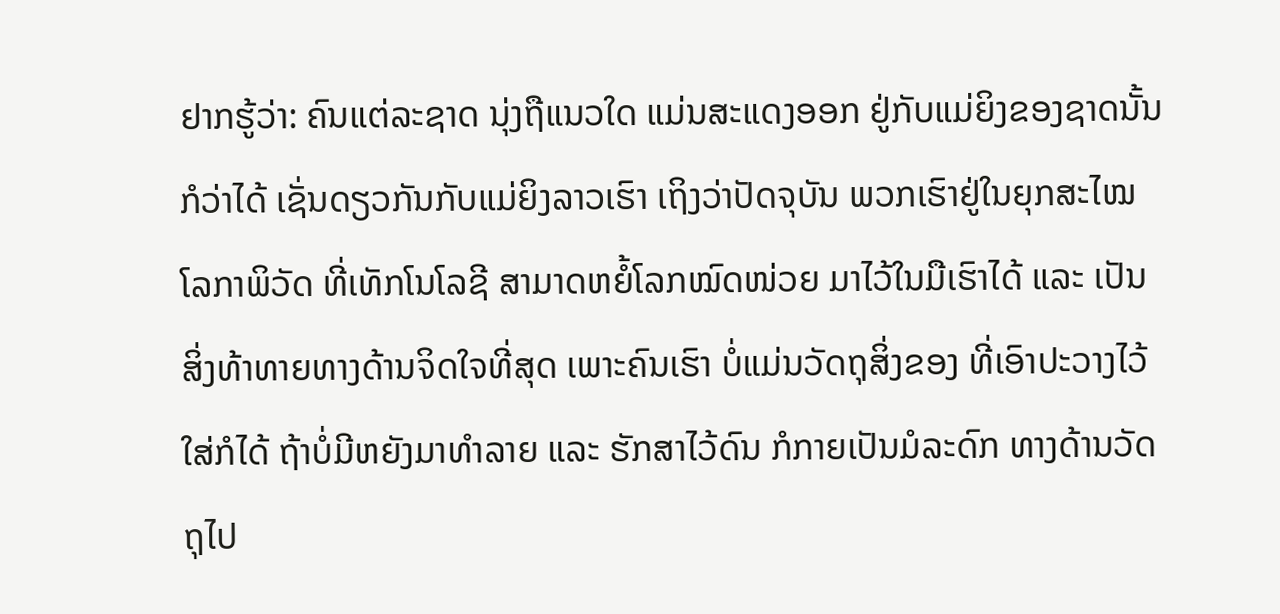ຢາກຮູ້ວ່າ: ຄົນແຕ່ລະຊາດ ນຸ່ງຖືແນວໃດ ແມ່ນສະແດງອອກ ຢູ່ກັບແມ່ຍິງຂອງຊາດນັ້ນ ກໍວ່າໄດ້ ເຊັ່ນດຽວກັນກັບແມ່ຍິງລາວເຮົາ ເຖິງວ່າປັດຈຸບັນ ພວກເຮົາຢູ່ໃນຍຸກສະໄໝ ໂລກາພິວັດ ທີ່ເທັກໂນໂລຊີ ສາມາດຫຍໍ້ໂລກໝົດໜ່ວຍ ມາໄວ້ໃນມືເຮົາໄດ້ ແລະ ເປັນສິ່ງທ້າທາຍທາງດ້ານຈິດໃຈທີ່ສຸດ ເພາະຄົນເຮົາ ບໍ່ແມ່ນວັດຖຸສິ່ງຂອງ ທີ່ເອົາປະວາງໄວ້ໃສ່ກໍໄດ້ ຖ້າບໍ່ມີຫຍັງມາທຳລາຍ ແລະ ຮັກສາໄວ້ດົນ ກໍກາຍເປັນມໍລະດົກ ທາງດ້ານວັດຖຸໄປ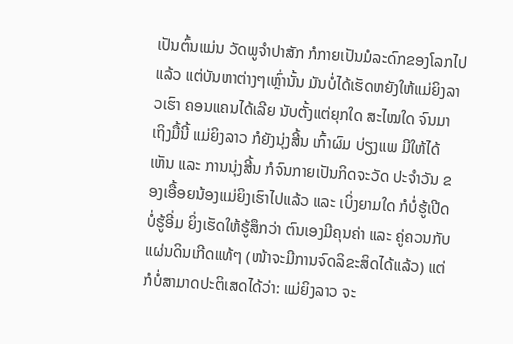ເປັນຕົ້ນແມ່ນ ວັດພູຈຳປາສັກ ກໍກາຍເປັນມໍລະດົກຂອງໂລກໄປແລ້ວ ແຕ່ບັນຫາຕ່າງໆເຫຼົ່ານັ້ນ ມັນບໍ່ໄດ້ເຮັດຫຍັງໃຫ້ແມ່ຍິງລາວເຮົາ ຄອນແຄນໄດ້ເລີຍ ນັບຕັ້ງແຕ່ຍຸກໃດ ສະໄໝໃດ ຈົນມາເຖິງມື້ນີ້ ແມ່ຍິງລາວ ກໍຍັງນຸ່ງສີ້ນ ເກົ້າຜົມ ບ່ຽງແພ ມີໃຫ້ໄດ້ເຫັນ ແລະ ການນຸ່ງສີ້ນ ກໍຈົນກາຍເປັນກິດຈະວັດ ປະຈຳວັນ ຂອງເອື້ອຍນ້ອງແມ່ຍິງເຮົາໄປແລ້ວ ແລະ ເບິ່ງຍາມໃດ ກໍບໍ່ຮູ້ເປີດ ບໍ່ຮູ້ອີ່ມ ຍິ່ງເຮັດໃຫ້ຮູ້ສຶກວ່າ ຕົນເອງມີຄຸນຄ່າ ແລະ ຄູ່ຄວນກັບແຜ່ນດິນເກີດແທ້ໆ (ໜ້າຈະມີການຈົດລິຂະສິດໄດ້ແລ້ວ) ແຕ່ກໍບໍ່ສາມາດປະຕິເສດໄດ້ວ່າ: ແມ່ຍິງລາວ ຈະ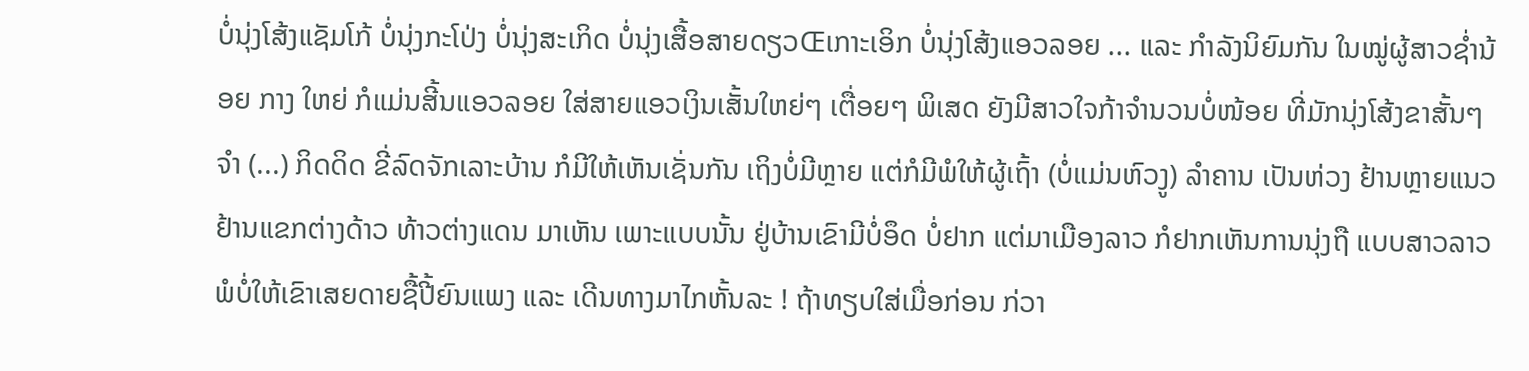ບໍ່ນຸ່ງໂສ້ງແຊັມໂກ້ ບໍ່ນຸ່ງກະໂປ່ງ ບໍ່ນຸ່ງສະເກິດ ບໍ່ນຸ່ງເສື້ອສາຍດຽວŒເກາະເອິກ ບໍ່ນຸ່ງໂສ້ງແອວລອຍ ... ແລະ ກຳລັງນິຍົມກັນ ໃນໝູ່ຜູ້ສາວຊ່ຳນ້ອຍ ກາງ ໃຫຍ່ ກໍແມ່ນສີ້ນແອວລອຍ ໃສ່ສາຍແອວເງິນເສັ້ນໃຫຍ່ໆ ເຕື່ອຍໆ ພິເສດ ຍັງມີສາວໃຈກ້າຈຳນວນບໍ່ໜ້ອຍ ທີ່ມັກນຸ່ງໂສ້ງຂາສັ້ນໆ ຈຳ (...) ກິດດິດ ຂີ່ລົດຈັກເລາະບ້ານ ກໍມີໃຫ້ເຫັນເຊັ່ນກັນ ເຖິງບໍ່ມີຫຼາຍ ແຕ່ກໍມີພໍໃຫ້ຜູ້ເຖົ້າ (ບໍ່ແມ່ນຫົວງູ) ລຳຄານ ເປັນຫ່ວງ ຢ້ານຫຼາຍແນວ ຢ້ານແຂກຕ່າງດ້າວ ທ້າວຕ່າງແດນ ມາເຫັນ ເພາະແບບນັ້ນ ຢູ່ບ້ານເຂົາມີບໍ່ອຶດ ບໍ່ຢາກ ແຕ່ມາເມືອງລາວ ກໍຢາກເຫັນການນຸ່ງຖື ແບບສາວລາວ ພໍບໍ່ໃຫ້ເຂົາເສຍດາຍຊື້ປີ້ຍົນແພງ ແລະ ເດີນທາງມາໄກຫັ້ນລະ ! ຖ້າທຽບໃສ່ເມື່ອກ່ອນ ກ່ວາ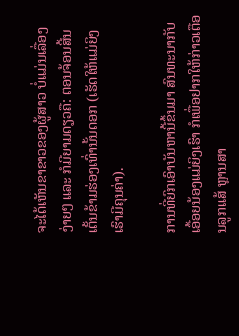ຈະໄດ້ເຫັນຂາຂາວຂອງຜູ້ສາວ ບໍ່ແມ່ນເລື່ອງງ່າຍໆ ແລະ ກໍມີຍາມດຽວຄື: ຕອນຈ້ອນສີ້ນເຕັ້ນຂ້າມຮ່ອງເທົ່ານັ້ນດອກ (ເຮັດໃຫ້ແມ່ຍິງເຮົາມີຄຸນຄ່າ).

ການທີ່ຍົກເອົາບັນຫານີ້ຂຶ້ນມາ ສົນທະນາກັບເອື້ອຍນ້ອງແມ່ຍິງເຮົາ ກໍເພື່ອຢາກໃຫ້ກ່າວເຕືອນລູກແສ້ ຫຼານສາ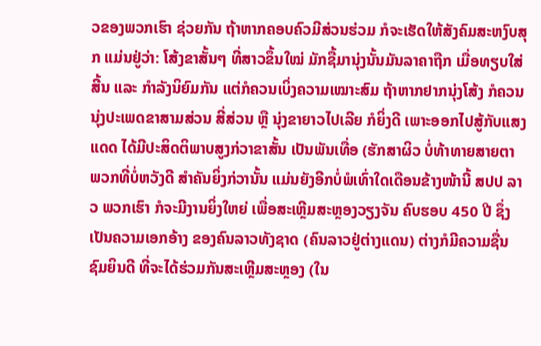ວຂອງພວກເຮົາ ຊ່ວຍກັນ ຖ້າຫາກຄອບຄົວມີສ່ວນຮ່ວມ ກໍຈະເຮັດໃຫ້ສັງຄົມສະຫງົບສຸກ ແມ່ນຢູ່ວ່າ: ໂສ້ງຂາສັ້ນໆ ທີ່ສາວຂຶ້ນໃໝ່ ມັກຊື້ມານຸ່ງນັ້ນມັນລາຄາຖືກ ເມື່ອທຽບໃສ່ສີ້ນ ແລະ ກຳລັງນິຍົມກັນ ແຕ່ກໍຄວນເບິ່ງຄວາມເໝາະສົມ ຖ້າຫາກຢາກນຸ່ງໂສ້ງ ກໍຄວນນຸ່ງປະເພດຂາສາມສ່ວນ ສີ່ສ່ວນ ຫຼື ນຸ່ງຂາຍາວໄປເລີຍ ກໍຍິ່ງດີ ເພາະອອກໄປສູ້ກັບແສງແດດ ໄດ້ມີປະສິດຕິພາບສູງກ່ວາຂາສັ້ນ ເປັນພັນເທື່ອ (ຮັກສາຜິວ ບໍ່ທ້າທາຍສາຍຕາ ພວກທີ່ບໍ່ຫວັງດີ ສຳຄັນຍິ່ງກ່ວານັ້ນ ແມ່ນຍັງອີກບໍ່ພໍເທົ່າໃດເດືອນຂ້າງໜ້ານີ້ ສປປ ລາວ ພວກເຮົາ ກໍຈະມີງານຍິ່ງໃຫຍ່ ເພື່ອສະເຫຼີມສະຫຼອງວຽງຈັນ ຄົບຮອບ 450 ປີ ຊຶ່ງເປັນຄວາມເອກອ້າງ ຂອງຄົນລາວທັງຊາດ (ຄົນລາວຢູ່ຕ່າງແດນ) ຕ່າງກໍມີຄວາມຊື່ນຊົມຍິນດີ ທີ່ຈະໄດ້ຮ່ວມກັນສະເຫຼີມສະຫຼອງ (ໃນ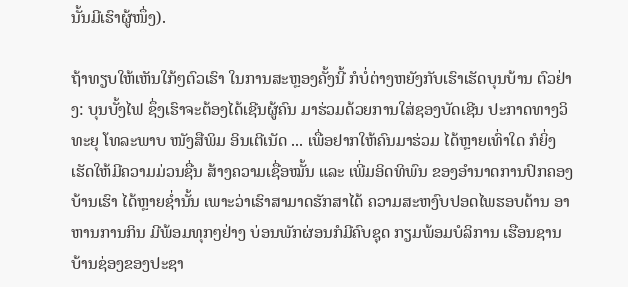ນັ້ນມີເຮົາຜູ້ໜຶ່ງ).

ຖ້າທຽບໃຫ້ເຫັນໃກ້ໆຕົວເຮົາ ໃນການສະຫຼອງຄັ້ງນີ້ ກໍບໍ່ຕ່າງຫຍັງກັບເຮົາເຮັດບຸນບ້ານ ຕົວຢ່າງ: ບຸນບັ້ງໄຟ ຊຶ່ງເຮົາຈະຕ້ອງໄດ້ເຊີນຜູ້ຄົນ ມາຮ່ວມດ້ວຍການໃສ່ຊອງບັດເຊີນ ປະກາດທາງວິທະຍຸ ໂທລະພາບ ໜັງສືພິມ ອິນເຕີເນັດ ... ເພື່ອຢາກໃຫ້ຄົນມາຮ່ວມ ໄດ້ຫຼາຍເທົ່າໃດ ກໍຍິ່ງເຮັດໃຫ້ມີຄວາມມ່ວນຊື່ນ ສ້າງຄວາມເຊື່ອໝັ້ນ ແລະ ເພີ່ມອິດທິພົນ ຂອງອຳນາດການປົກຄອງບ້ານເຮົາ ໄດ້ຫຼາຍຊ່ຳນັ້ນ ເພາະວ່າເຮົາສາມາດຮັກສາໄດ້ ຄວາມສະຫງົບປອດໄພຮອບດ້ານ ອາຫານການກິນ ມີພ້ອມທຸກໆຢ່າງ ບ່ອນພັກຜ່ອນກໍມີຄົບຊຸດ ກຽມພ້ອມບໍລິການ ເຮືອນຊານບ້ານຊ່ອງຂອງປະຊາ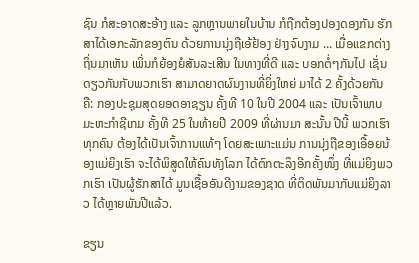ຊົນ ກໍສະອາດສະອ້າງ ແລະ ລູກຫຼານພາຍໃນບ້ານ ກໍຖືກຕ້ອງປອງດອງກັນ ຮັກສາໄດ້ເອກະລັກຂອງຕົນ ດ້ວຍການນຸ່ງຖືເອ້ຢ້ອງ ຢ່າງຈົບງາມ ... ເມື່ອແຂກຕ່າງຖິ່ນມາເຫັນ ເພິ່ນກໍຍ້ອງຍໍສັນລະເສີນ ໃນທາງທີ່ດີ ແລະ ບອກຕໍ່ໆກັນໄປ ເຊັ່ນດຽວກັນກັບພວກເຮົາ ສາມາດຍາດຜົນງານທີ່ຍິ່ງໃຫຍ່ ມາໄດ້ 2 ຄັ້ງດ້ວຍກັນ ຄື: ກອງປະຊຸມສຸດຍອດອາຊຽນ ຄັ້ງທີ 10 ໃນປີ 2004 ແລະ ເປັນເຈົ້າພາບມະຫະກຳຊີເກມ ຄັ້ງທີ 25 ໃນທ້າຍປີ 2009 ທີ່ຜ່ານມາ ສະນັ້ນ ປີນີ້ ພວກເຮົາທຸກຄົນ ຕ້ອງໄດ້ເປັນເຈົ້າການແທ້ໆ ໂດຍສະເພາະແມ່ນ ການນຸ່ງຖືຂອງເອື້ອຍນ້ອງແມ່ຍິງເຮົາ ຈະໄດ້ພິສູດໃຫ້ຄົນທັງໂລກ ໄດ້ຕົກຕະລຶງອີກຄັ້ງໜຶ່ງ ທີ່ແມ່ຍິງພວກເຮົາ ເປັນຜູ້ຮັກສາໄດ້ ມູນເຊື້ອອັນດີງາມຂອງຊາດ ທີ່ຕິດພັນມາກັບແມ່ຍິງລາວ ໄດ້ຫຼາຍພັນປີແລ້ວ.

ຂຽນ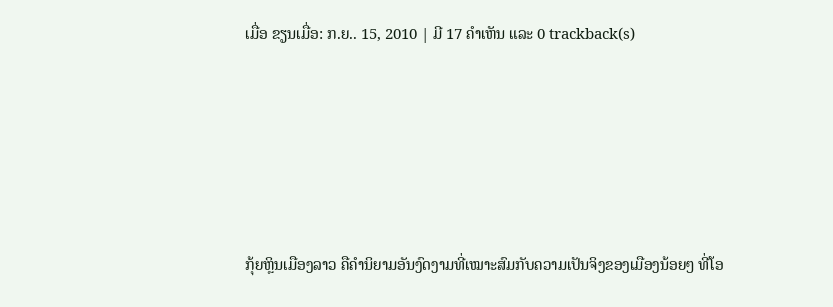ເມື່ອ ຂຽນເມື່ອ: ກ.ຍ.. 15, 2010 | ມີ 17 ຄຳເຫັນ ແລະ 0 trackback(s)





ກຸ້ຍຫຼິນເມືອງລາວ ຄືຄຳນິຍາມອັນງົດງາມທີ່ເໝາະສົມກັບຄວາມເປັນຈິງຂອງເມືອງນ້ອຍໆ ທີ່ໂອ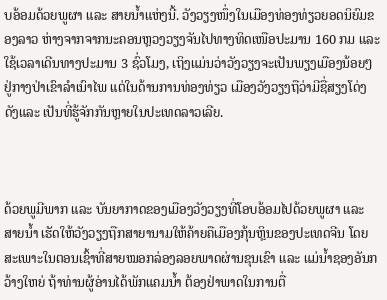ບອ້ອມດ້ວຍພູຜາ ແລະ ສາຍນ້ຳແຫ່ງນີ້. ວັງວຽງໜຶ່ງໃນເມືອງທ່ອງທ່ຽວຍອດນິຍົມຂອງລາວ ຫ່າງຈາກຈາກນະຄອນຫຼວງວຽງຈັນໄປທາງທິດເໜືອປະມານ 160 ກມ ແລະໃຊ້ເວລາເດີນທາງປະມານ 3 ຊົ່ວໂມງ, ເຖິງແມ່ນວ່າວັງວຽງຈະເປັນພຽງເມືອງນ້ອຍໆ ຢູ່ກາງປ່າເຂົາລຳເນົາໄພ ແຕ່ໃນດ້ານການທ່ອງທ່ຽວ ເມືອງວັງວຽງຖືວ່າມີຊື່ສຽງໂດ່ງດັງແລະ ເປັນທີ່ຮູ້ຈັກກັນຫຼາຍໃນປະເທດລາວເລີຍ.



ດ້ວຍພູມີພາກ ແລະ ບັນຍາກາດຂອງເມືອງວັງວຽງທີ່ໂອບອ້ອມໄປດ້ວຍພູຜາ ແລະ ສາຍນ້ຳ ເຮັດໃຫ້ວັງວຽງຖືກສາຍານາມໃຫ້ຄ້າຍຄືເມືອງກຸ້ນຫຼິນຂອງປະເທດຈີນ ໂດຍສະເພາະໃນຕອນເຊົ້າທີ່ສາຍໝອກລ່ອງລອຍພາດຜ່ານຂຸນເຂົາ ແລະ ແມ່ນ້ຳຊອງອັນກວ້າງໃຫຍ່ ຖ້າທ່ານຜູ້ອ່ານໄດ້ພັກແຄມນ້ຳ ຕ້ອງຢ່າພາດໃນການຕື່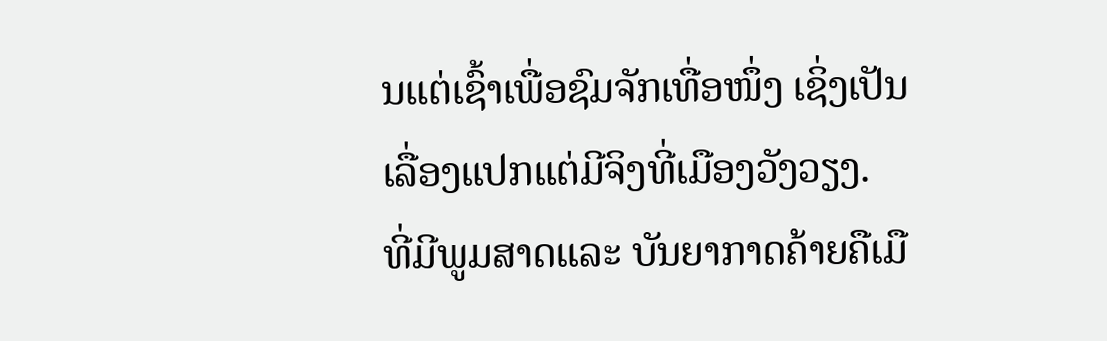ນແຕ່ເຊົ້າເພື່ອຊົມຈັກເທື່ອໜຶ່ງ ເຊິ່ງເປັນເລື່ອງແປກແຕ່ມີຈິງທີ່ເມືອງວັງວຽງ. ທີ່ມີພູມສາດແລະ ບັນຍາກາດຄ້າຍຄືເມື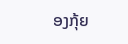ອງກຸ້ຍ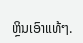ຫຼິນເອົາແທ້ໆ.